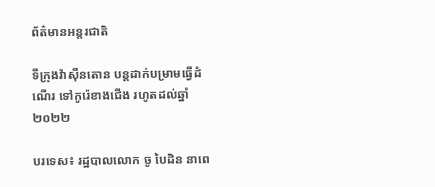ព័ត៌មានអន្តរជាតិ

ទីក្រុងវ៉ាស៊ីនតោន បន្តដាក់បម្រាមធ្វើដំណើរ ទៅកូរ៉េខាងជើង រហូតដល់ឆ្នាំ២០២២

បរទេស៖ រដ្ឋបាលលោក ចូ បៃដិន នាពេ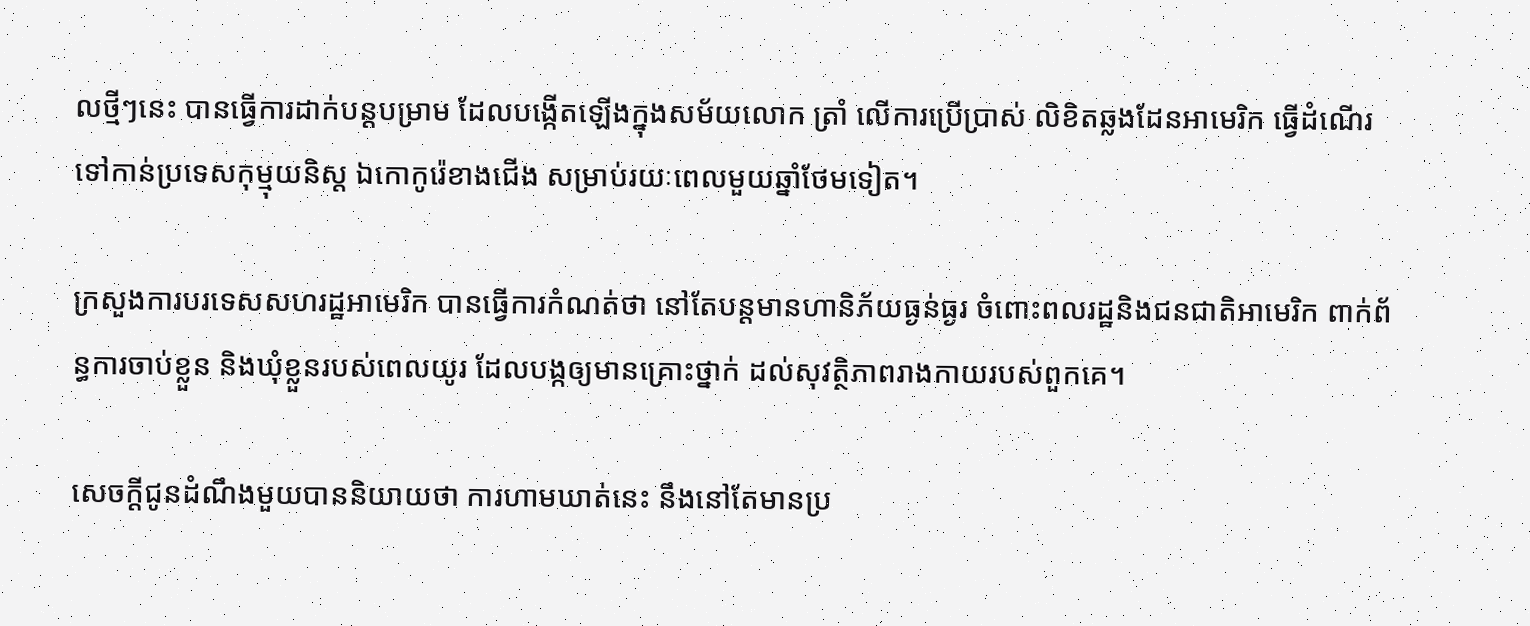លថ្មីៗនេះ បានធ្វើការដាក់បន្តបម្រាម ដែលបង្កើតឡើងក្នុងសម័យលោក ត្រាំ លើការប្រើប្រាស់ លិខិតឆ្លងដែនអាមេរិក ធ្វើដំណើរទៅកាន់ប្រទេសកុម្មុយនិស្ត ឯកោកូរ៉េខាងជើង សម្រាប់រយៈពេលមួយឆ្នាំថែមទៀត។

ក្រសួងការបរទេសសហរដ្ឋអាមេរិក បានធ្វើការកំណត់ថា នៅតែបន្តមានហានិភ័យធ្ងន់ធ្ងរ ចំពោះពលរដ្ឋនិងជនជាតិអាមេរិក ពាក់ព័ន្ធការចាប់ខ្លួន និងឃុំខ្លួនរបស់ពេលយូរ ដែលបង្កឲ្យមានគ្រោះថ្នាក់ ដល់សុវត្ថិភាពរាងកាយរបស់ពួកគេ។

សេចក្តីជូនដំណឹងមួយបាននិយាយថា ការហាមឃាត់នេះ នឹងនៅតែមានប្រ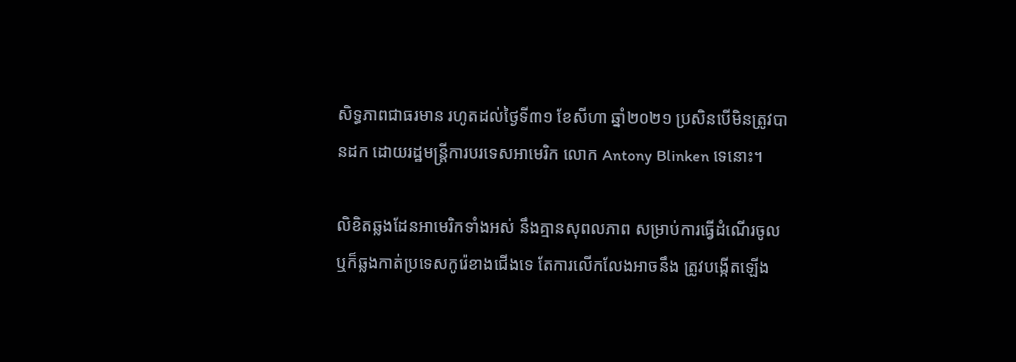សិទ្ធភាពជាធរមាន រហូតដល់ថ្ងៃទី៣១ ខែសីហា ឆ្នាំ២០២១ ប្រសិនបើមិនត្រូវបានដក ដោយរដ្ឋមន្ត្រីការបរទេសអាមេរិក លោក Antony Blinken ទេនោះ។

លិខិតឆ្លងដែនអាមេរិកទាំងអស់ នឹងគ្មានសុពលភាព សម្រាប់ការធ្វើដំណើរចូល ឬក៏ឆ្លងកាត់ប្រទេសកូរ៉េខាងជើងទេ តែការលើកលែងអាចនឹង ត្រូវបង្កើតឡើង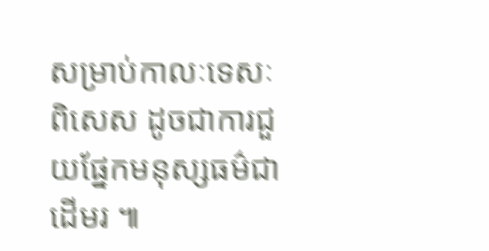សម្រាប់កាលៈទេសៈពិសេស ដូចជាការជួយផ្នែកមនុស្សធម៌ជាដើមរ ៕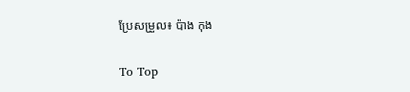ប្រែសម្រួល៖ ប៉ាង កុង

To Top